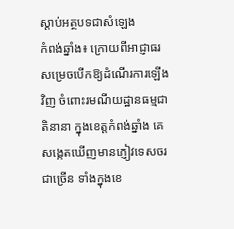ស្តាប់អត្ថបទជាសំឡេង
កំពង់ឆ្នាំង៖ ក្រោយពីអាជ្ញាធរសម្រេចបើកឱ្យដំណើរការឡើងវិញ ចំពោះរមណីយដ្ឋានធម្មជាតិនានា ក្នុងខេត្តកំពង់ឆ្នាំង គេសង្កេតឃើញមានភ្ញៀវទេសចរជាច្រើន ទាំងក្នុងខេ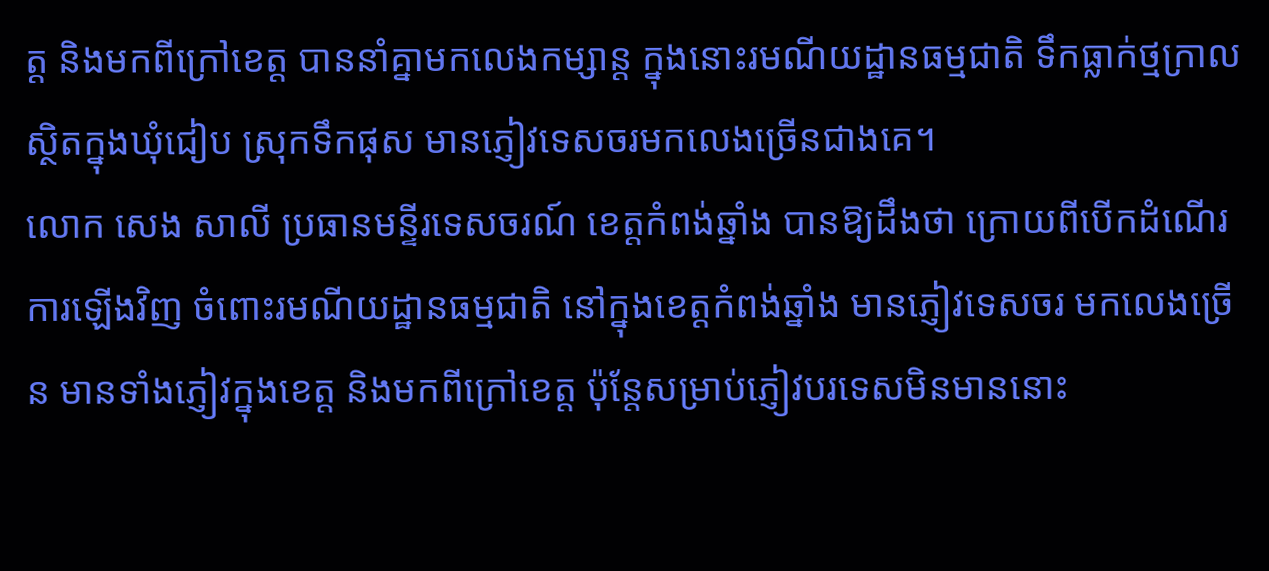ត្ត និងមកពីក្រៅខេត្ត បាននាំគ្នាមកលេងកម្សាន្ត ក្នុងនោះរមណីយដ្ឋានធម្មជាតិ ទឹកធ្លាក់ថ្មក្រាល ស្ថិតក្នុងឃុំជៀប ស្រុកទឹកផុស មានភ្ញៀវទេសចរមកលេងច្រើនជាងគេ។
លោក សេង សាលី ប្រធានមន្ទីរទេសចរណ៍ ខេត្តកំពង់ឆ្នាំង បានឱ្យដឹងថា ក្រោយពីបើកដំណើរការឡើងវិញ ចំពោះរមណីយដ្ឋានធម្មជាតិ នៅក្នុងខេត្តកំពង់ឆ្នាំង មានភ្ញៀវទេសចរ មកលេងច្រើន មានទាំងភ្ញៀវក្នុងខេត្ត និងមកពីក្រៅខេត្ត ប៉ុន្តែសម្រាប់ភ្ញៀវបរទេសមិនមាននោះ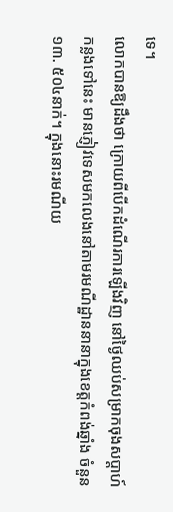ទេ។
លោកបានឱ្យដឹងថា ក្រោយពីបើកដំណើរការឡើងវិញ នៅថ្ងៃឈប់សម្រាកចុងសប្តាហ៍កន្លងទៅនេះ មានភ្ញៀវទេសមកលេងនៅតាមរមណីដ្ឋាននានាក្នុងខេត្តកំពង់ឆ្នាំង ចំនួន១៣. ៥០៤នាក់។ ក្នុងនោះរមណីយ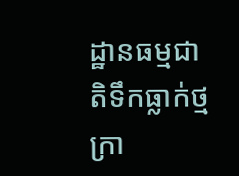ដ្ឋានធម្មជាតិទឹកធ្លាក់ថ្មក្រា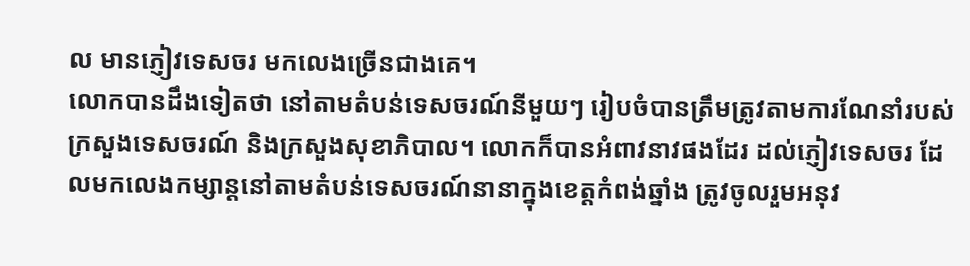ល មានភ្ញៀវទេសចរ មកលេងច្រើនជាងគេ។
លោកបានដឹងទៀតថា នៅតាមតំបន់ទេសចរណ៍នីមួយៗ រៀបចំបានត្រឹមត្រូវតាមការណែនាំរបស់ក្រសួងទេសចរណ៍ និងក្រសួងសុខាភិបាល។ លោកក៏បានអំពាវនាវផងដែរ ដល់ភ្ញៀវទេសចរ ដែលមកលេងកម្សាន្តនៅតាមតំបន់ទេសចរណ៍នានាក្នុងខេត្តកំពង់ឆ្នាំង ត្រូវចូលរួមអនុវ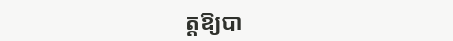ត្តឱ្យបា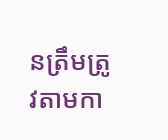នត្រឹមត្រូវតាមកា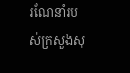រណែនាំរបស់ក្រសួងសុ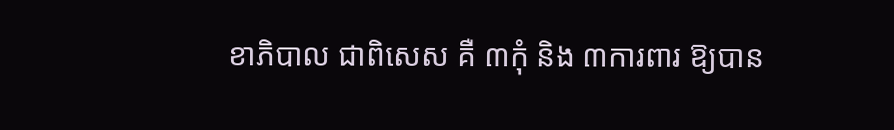ខាភិបាល ជាពិសេស គឺ ៣កុំ និង ៣ការពារ ឱ្យបាន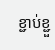ខ្ជាប់ខ្ជួ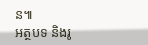ន៕
អត្ថបទ និងរូ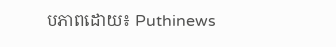បភាពដោយ៖ Puthinews